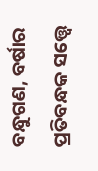ବନ୍ଧୁଗଣ, ବର୍ଷାର ପ୍ରତିବନ୍ଧକ ସତ୍ତ୍ୱେ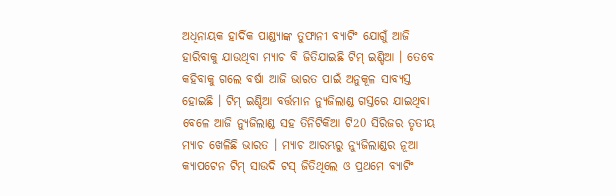ଅଧିନାୟକ ହାର୍ଦିକ ପାଣ୍ଡ୍ୟାଙ୍କ ତୁଫାନୀ ବ୍ୟାଟିଂ ଯୋଗୁଁ ଆଜି ହାରିବାକୁ ଯାଉଥିବା ମ୍ଯାଚ ବି ଜିତିଯାଇଛି ଟିମ୍ ଇଣ୍ଡିଆ । ତେବେ କହିବାକୁ ଗଲେ ବର୍ଷା ଆଜି ଭାରତ ପାଇଁ ଅନୁକୂଳ ସାବ୍ୟସ୍ତ ହୋଇଛି । ଟିମ୍ ଇଣ୍ଡିଆ ବର୍ତ୍ତମାନ ନ୍ୟୁଜିଲାଣ୍ଡ ଗସ୍ତରେ ଯାଇଥିବା ବେଳେ ଆଜି ନ୍ୟୁଜିଲାଣ୍ଡ ସହ ତିନିଟିକିଆ ଟି20 ସିରିଜର ତୃତୀୟ ମ୍ଯାଚ ଖେଳିଛି ଭାରତ । ମ୍ଯାଚ ଆରମ୍ଭରୁ ନ୍ୟୁଜିଲାଣ୍ଡର ନୂଆ କ୍ଯାପଟେନ ଟିମ୍ ସାଉଦି ଟସ୍ ଜିତିଥିଲେ ଓ ପ୍ରଥମେ ବ୍ୟାଟିଂ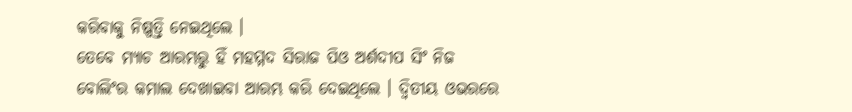କରିବାକୁ ନିଷ୍ପତ୍ତି ନେଇଥିଲେ ।
ତେବେ ମ୍ଯାଚ ଆରମ୍ଭରୁ ହିଁ ମହମ୍ମଦ ସିରାଜ ପିଓ ଅର୍ଶଦୀପ ସିଂ ନିଜ ବୋଲିଂର କମାଲ ଦେଖାଇବା ଆରମ୍ଭ କରି ଦେଇଥିଲେ । ଦ୍ଵିତୀୟ ଓଭରରେ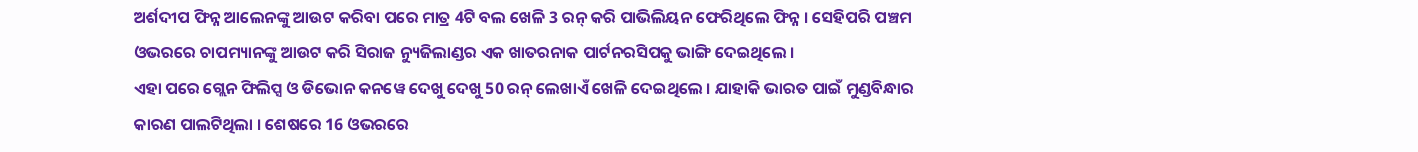ଅର୍ଶଦୀପ ଫିନ୍ନ ଆଲେନଙ୍କୁ ଆଉଟ କରିବା ପରେ ମାତ୍ର 4ଟି ବଲ ଖେଳି 3 ରନ୍ କରି ପାଭିଲିୟନ ଫେରିଥିଲେ ଫିନ୍ନ । ସେହିପରି ପଞ୍ଚମ ଓଭରରେ ଚାପମ୍ୟାନଙ୍କୁ ଆଉଟ କରି ସିରାଜ ନ୍ୟୁଜିଲାଣ୍ଡର ଏକ ଖାତରନାକ ପାର୍ଟନରସିପକୁ ଭାଙ୍ଗି ଦେଇଥିଲେ ।
ଏହା ପରେ ଗ୍ଲେନ ଫିଲିପ୍ସ ଓ ଡିଭୋନ କନୱେ ଦେଖୁ ଦେଖୁ 50 ରନ୍ ଲେଖାଏଁ ଖେଳି ଦେଇଥିଲେ । ଯାହାକି ଭାରତ ପାଇଁ ମୁଣ୍ଡବିନ୍ଧାର କାରଣ ପାଲଟିଥିଲା । ଶେଷରେ 16 ଓଭରରେ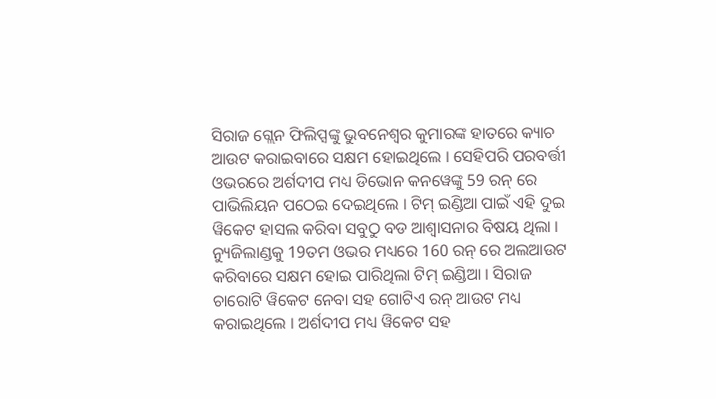ସିରାଜ ଗ୍ଲେନ ଫିଲିପ୍ସଙ୍କୁ ଭୁବନେଶ୍ବର କୁମାରଙ୍କ ହାତରେ କ୍ୟାଚ ଆଉଟ କରାଇବାରେ ସକ୍ଷମ ହୋଇଥିଲେ । ସେହିପରି ପରବର୍ତ୍ତୀ ଓଭରରେ ଅର୍ଶଦୀପ ମଧ୍ୟ ଡିଭୋନ କନୱେଙ୍କୁ 59 ରନ୍ ରେ ପାଭିଲିୟନ ପଠେଇ ଦେଇଥିଲେ । ଟିମ୍ ଇଣ୍ଡିଆ ପାଇଁ ଏହି ଦୁଇ ୱିକେଟ ହାସଲ କରିବା ସବୁଠୁ ବଡ ଆଶ୍ଵାସନାର ବିଷୟ ଥିଲା ।
ନ୍ୟୁଜିଲାଣ୍ଡକୁ 19ତମ ଓଭର ମଧ୍ୟରେ 160 ରନ୍ ରେ ଅଲଆଉଟ କରିବାରେ ସକ୍ଷମ ହୋଇ ପାରିଥିଲା ଟିମ୍ ଇଣ୍ଡିଆ । ସିରାଜ ଚାରୋଟି ୱିକେଟ ନେବା ସହ ଗୋଟିଏ ରନ୍ ଆଉଟ ମଧ୍ୟ କରାଇଥିଲେ । ଅର୍ଶଦୀପ ମଧ୍ୟ ୱିକେଟ ସହ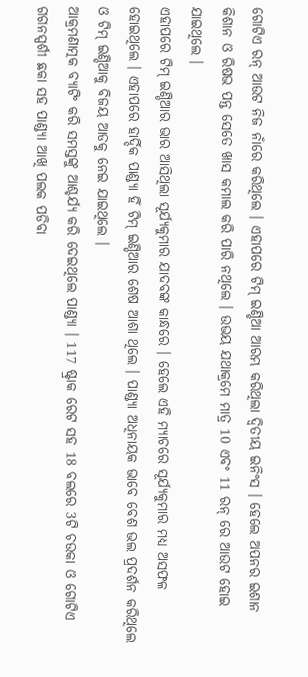ଗୋଟିଏ ରନ୍ ଆଉଟ ନିଜ ନାଁରେ କରିଥିଲେ । ଏହାପରେ ଟିମ୍ ଇଣ୍ଡିଆ ଆରମ୍ଭ କରିଥିଲା ଦ୍ଵିତୀୟ ଇନିଂସ । ହେଲେ ଅପନର ଇଶାନ କିଶାନ ଓ ରିଷଭ ପନ୍ତ ସେତେ ଖାସ କମାଲ କରି ପାରି ନଥିଲେ । ଉଭୟ ଯଥାକ୍ରମେ ମାତ୍ର 10 ଏବଂ 11 ରନ୍ ରେ ଆଉଟ ହୋଇ ଯାଇଥିଲେ ।
ଏହାପରେ ଟିମ୍ ଇଣ୍ଡିଆର ଭାର ଆସିଥିଲା ସୂର୍ଯ୍ୟକୁମାର ଯାଦବଙ୍କ କାନ୍ଧରେ । ହେଲେ ଏହି ମ୍ଯାଚରେ ସୂର୍ଯ୍ୟକୁମାର ମଧ୍ୟ ଅସଫଳ ହୋଇଥିଲେ । ଏହାପରେ ହାର୍ଦ୍ଦିକ ପାଣ୍ଡ୍ୟା ହିଁ ଟିମ୍ ଇଣ୍ଡିଆର ଶେଷ ଆଶା ଥିଲେ । ପାଣ୍ଡ୍ୟା ଅଧିନାୟକ ଭାବେ ବେଶ ଭଲ ପ୍ରଦର୍ଶନ କରିଥିଲେ ଓ ଟିମ୍ ଇଣ୍ଡିଆକୁ ବିଜୟ ଆଡକୁ ନେଇ ଯାଇଥିଲେ ।
ଆକ୍ରମଣାତ୍ମକ ବ୍ୟାଟିଂ କରି ସମସ୍ତଙ୍କୁ ଆଶ୍ଚର୍ଯ୍ୟ କରି ଦେଇଥିଲେ ପାଣ୍ଡ୍ୟା । 117 ଷ୍ଟ୍ରାକ ରେଟ ସହ 18 ବଲରେ 3ଟି ଚଉକା ଓ ଗୋଟିଏ ଗଗନସ୍ପର୍ଶୀ ଛକା ସହ ପାଣ୍ଡ୍ୟା ଆଖି ପଲକ ପଡିବା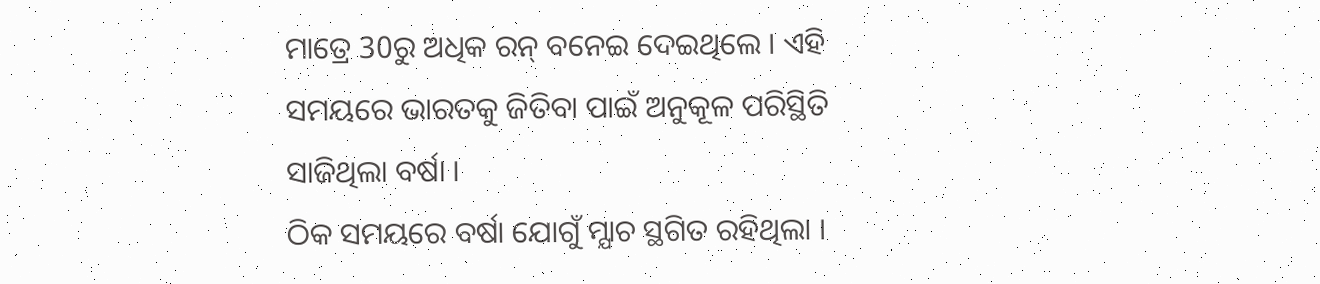ମାତ୍ରେ 30ରୁ ଅଧିକ ରନ୍ ବନେଇ ଦେଇଥିଲେ । ଏହି ସମୟରେ ଭାରତକୁ ଜିତିବା ପାଇଁ ଅନୁକୂଳ ପରିସ୍ଥିତି ସାଜିଥିଲା ବର୍ଷା ।
ଠିକ ସମୟରେ ବର୍ଷା ଯୋଗୁଁ ମ୍ଯାଚ ସ୍ଥଗିତ ରହିଥିଲା ।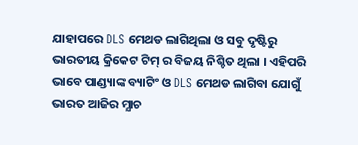ଯାହାପରେ DLS ମେଥଡ ଲାଗିଥିଲା ଓ ସବୁ ଦୃଷ୍ଟିରୁ ଭାରତୀୟ କ୍ରିକେଟ ଟିମ୍ ର ବିଜୟ ନିଶ୍ଚିତ ଥିଲା । ଏହିପରି ଭାବେ ପାଣ୍ଡ୍ୟାଙ୍କ ବ୍ୟାଟିଂ ଓ DLS ମେଥଡ ଲାଗିବା ଯୋଗୁଁ ଭାରତ ଆଜିର ମ୍ଯାଚ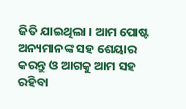ଜିତି ଯାଇଥିଲା । ଆମ ପୋଷ୍ଟ ଅନ୍ୟମାନଙ୍କ ସହ ଶେୟାର କରନ୍ତୁ ଓ ଆଗକୁ ଆମ ସହ ରହିବା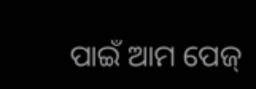ପାଇଁ ଆମ ପେଜ୍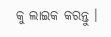କୁ ଲାଇକ କରନ୍ତୁ ।